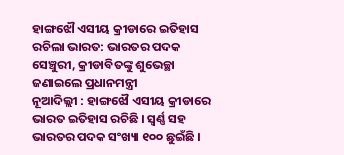ହାଙ୍ଗଝୌ ଏସୀୟ କ୍ରୀଡାରେ ଇତିହାସ ରଚିଲା ଭାରତ: ଭାରତର ପଦକ ସେଞ୍ଚୁରୀ, କ୍ରୀଡାବିତଙ୍କୁ ଶୁଭେଚ୍ଛା ଜଣାଇଲେ ପ୍ରଧାନମନ୍ତ୍ରୀ
ନୂଆଦିଲ୍ଲୀ : ହାଙ୍ଗଝୌ ଏସୀୟ କ୍ରୀଡାରେ ଭାରତ ଇତିହାସ ରଚିଛି । ସ୍ବର୍ଣ୍ଣ ସହ ଭାରତର ପଦକ ସଂଖ୍ୟା ୧୦୦ ଛୁଇଁଛି ।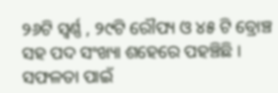୨୬ଟି ସ୍ବର୍ଣ୍ଣ , ୨୯ଟି ରୌପ୍ୟ ଓ ୪୫ ଟି ବ୍ରୋଞ୍ଚ ସହ ପଦ ସଂଖ୍ୟା ଶହେରେ ପହଞ୍ଚିଛି । ସଫଳତା ପାଇଁ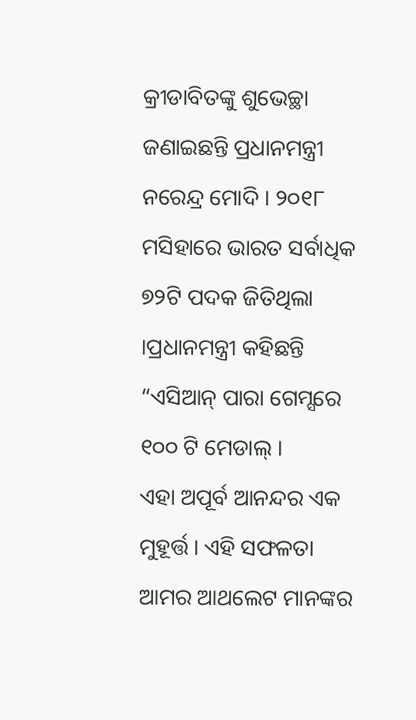କ୍ରୀଡାବିତଙ୍କୁ ଶୁଭେଚ୍ଛା ଜଣାଇଛନ୍ତି ପ୍ରଧାନମନ୍ତ୍ରୀ ନରେନ୍ଦ୍ର ମୋଦି । ୨୦୧୮ ମସିହାରେ ଭାରତ ସର୍ବାଧିକ ୭୨ଟି ପଦକ ଜିତିଥିଲା ।ପ୍ରଧାନମନ୍ତ୍ରୀ କହିଛନ୍ତି “ଏସିଆନ୍ ପାରା ଗେମ୍ସରେ ୧୦୦ ଟି ମେଡାଲ୍ ।
ଏହା ଅପୂର୍ବ ଆନନ୍ଦର ଏକ ମୁହୂର୍ତ୍ତ। ଏହି ସଫଳତା ଆମର ଆଥଲେଟ ମାନଙ୍କର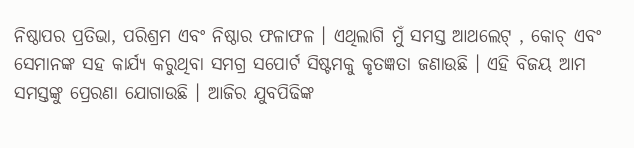ନିଷ୍ଠାପର ପ୍ରତିଭା, ପରିଶ୍ରମ ଏବଂ ନିଷ୍ଠାର ଫଳାଫଳ । ଏଥିଲାଗି ମୁଁ ସମସ୍ତ ଆଥଲେଟ୍ , କୋଚ୍ ଏବଂ ସେମାନଙ୍କ ସହ କାର୍ଯ୍ୟ କରୁଥିବା ସମଗ୍ର ସପୋର୍ଟ ସିଷ୍ଟମକୁ କୃତଜ୍ଞତା ଜଣାଉଛି । ଏହି ବିଜୟ ଆମ ସମସ୍ତଙ୍କୁ ପ୍ରେରଣା ଯୋଗାଉଛି । ଆଜିର ଯୁବପିଢିଙ୍କ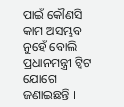ପାଇଁ କୌଣସି କାମ ଅସମ୍ଭବ ନୁହେଁ ବୋଲି ପ୍ରଧାନମନ୍ତ୍ରୀ ଟ୍ବିଟ ଯୋଗେ ଜଣାଇଛନ୍ତି ।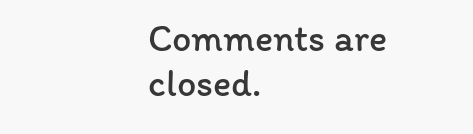Comments are closed.